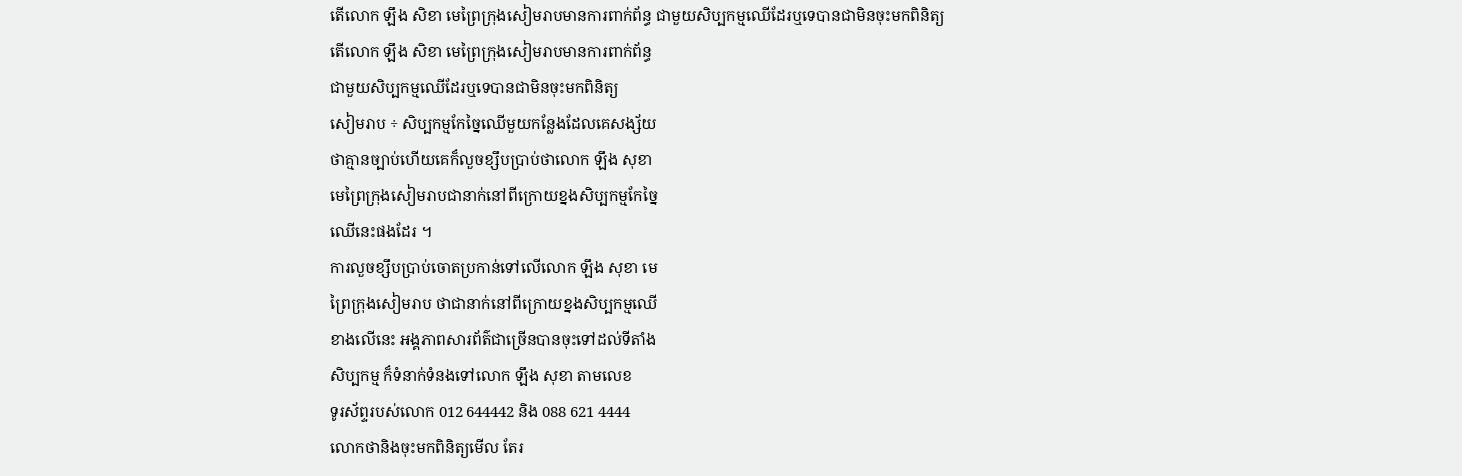តើលោក ឡឹង សិខា មេព្រៃក្រុងសៀមរាបមានការពាក់ព័ន្ធ ជាមួយសិប្បកម្មឈើដែរឬទេបានជាមិនចុះមកពិនិត្យ
តើលោក ឡឹង សិខា មេព្រៃក្រុងសៀមរាបមានការពាក់ព័ន្ធ
ជាមួយសិប្បកម្មឈើដែរឬទេបានជាមិនចុះមកពិនិត្យ
សៀមរាប ÷ សិប្បកម្មកែច្នៃឈើមួយកន្លែងដែលគេសង្ស័យ
ថាគ្មានច្បាប់ហើយគេក៏លួចខ្សឹបប្រាប់ថាលោក ឡឹង សុខា
មេព្រៃក្រុងសៀមរាបជានាក់នៅពីក្រោយខ្នងសិប្បកម្មកែច្នៃ
ឈើនេះផងដែរ ។
ការលួចខ្សឹបប្រាប់ចោតប្រកាន់ទៅលើលោក ឡឹង សុខា មេ
ព្រៃក្រុងសៀមរាប ថាជានាក់នៅពីក្រោយខ្នងសិប្បកម្មឈើ
ខាងលើនេះ អង្គភាពសារព័ត៌ជាច្រើនបានចុះទៅដល់ទីតាំង
សិប្បកម្ម ក៏ទំនាក់ទំនងទៅលោក ឡឹង សុខា តាមលេខ
ទូរស័ព្ទរបស់លោក 012 644442 និង 088 621 4444
លោកថានិងចុះមកពិនិត្យមើល តែរ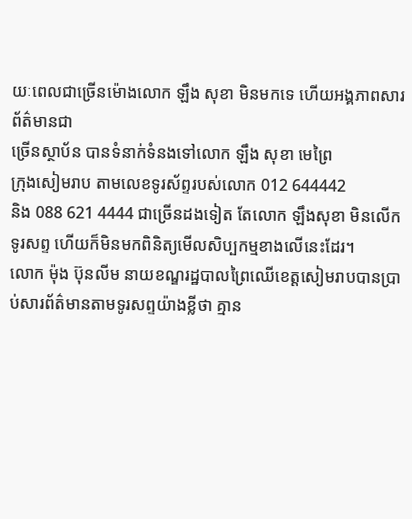យៈពេលជាច្រើនម៉ោងលោក ឡឹង សុខា មិនមកទេ ហើយអង្គភាពសារព័ត៌មានជា
ច្រើនស្ថាប័ន បានទំនាក់ទំនងទៅលោក ឡឹង សុខា មេព្រៃ
ក្រុងសៀមរាប តាមលេខទូរស័ព្ទរបស់លោក 012 644442
និង 088 621 4444 ជាច្រើនដងទៀត តែលោក ឡឹងសុខា មិនលើកទូរសព្ទ ហើយក៏មិនមកពិនិត្យមើលសិប្បកម្មខាងលើនេះដែរ។
លោក ម៉ុង ប៊ុនលីម នាយខណ្ឌរដ្ឋបាលព្រៃឈើខេត្តសៀមរាបបានប្រាប់សារព័ត៌មានតាមទូរសព្ទយ៉ាងខ្លីថា គ្មាន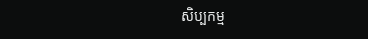សិប្បកម្ម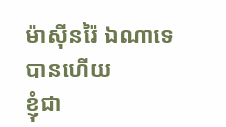ម៉ាស៊ីនរ៉ៃ ឯណាទេបានហើយ
ខ្ញុំជា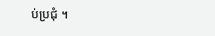ប់ប្រជុំ ។